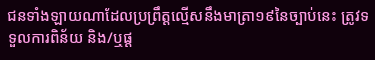ជនទាំងឡាយណាដែលប្រព្រឹត្តល្មើសនឹងមាត្រា១៩នៃច្បាប់នេះ ត្រូវទទួលការពិន័យ និង/ឬផ្ត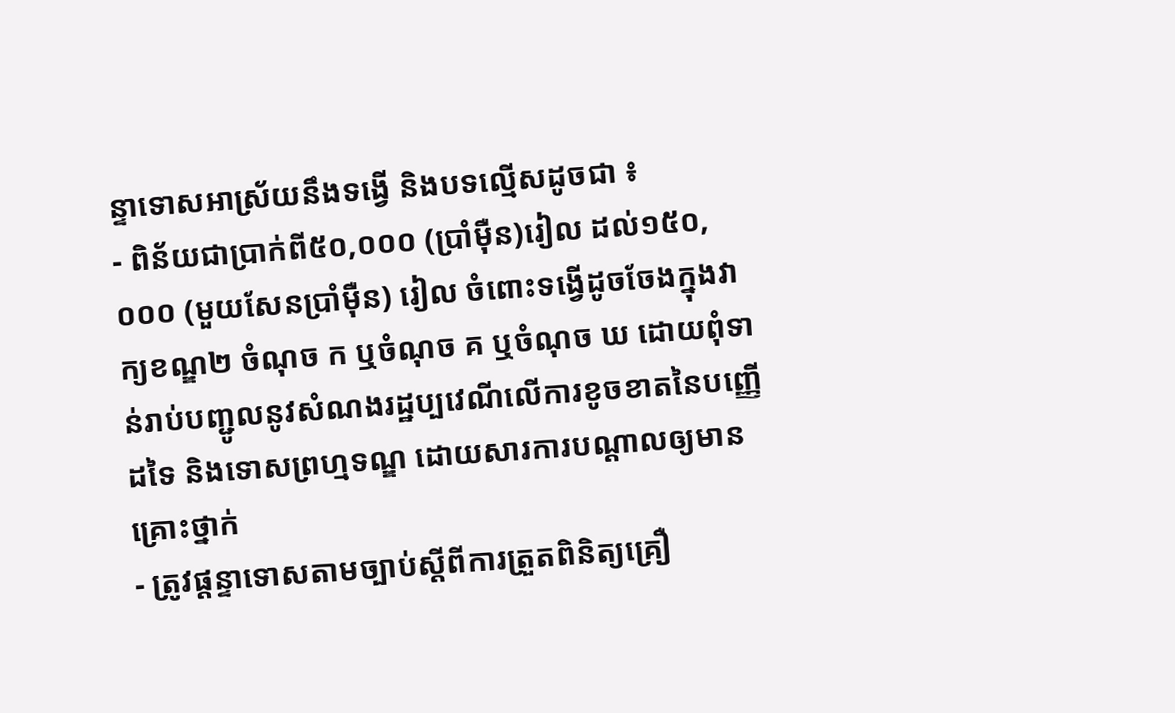ន្ទាទោសអាស្រ័យនឹងទង្វើ និងបទល្មើសដូចជា ៖
- ពិន័យជាប្រាក់ពី៥០,០០០ (ប្រាំម៉ឺន)រៀល ដល់១៥០,០០០ (មួយសែនប្រាំម៉ឺន) រៀល ចំពោះទង្វើដូចចែងក្នុងវាក្យខណ្ឌ២ ចំណុច ក ឬចំណុច គ ឬចំណុច ឃ ដោយពុំទាន់រាប់បញ្ជូលនូវសំណងរដ្ឋប្បវេណីលើការខូចខាតនៃបញ្ញើដទៃ និងទោសព្រហ្មទណ្ឌ ដោយសារការបណ្តាលឲ្យមានគ្រោះថ្នាក់
- ត្រូវផ្តន្ទាទោសតាមច្បាប់ស្តីពីការត្រួតពិនិត្យគ្រឿ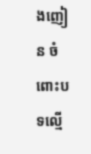ងញៀន ចំពោះបទល្មើ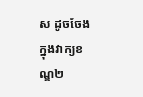ស ដូចចែងក្នុងវាក្យខណ្ឌ២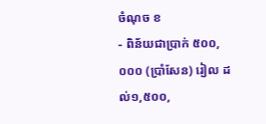ចំណុច ខ
- ពិន័យជាប្រាក់ ៥០០,០០០ (ប្រាំសែន) រៀល ដល់១,៥០០,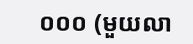០០០ (មួយលា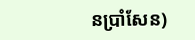នប្រាំសែន)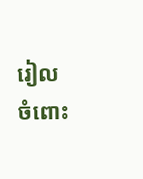រៀល ចំពោះ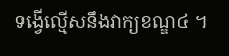ទង្វើល្មើសនឹងវាក្យខណ្ឌ៤ ។